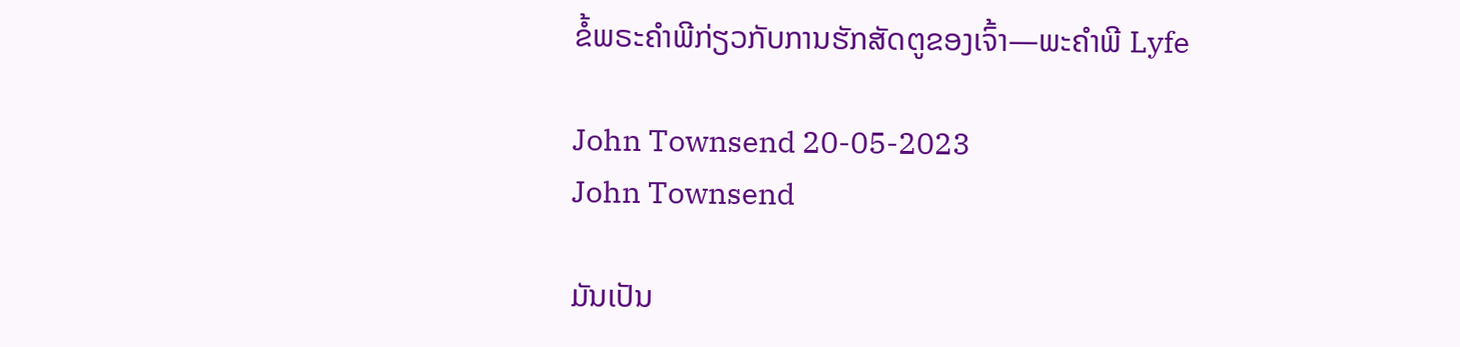ຂໍ້ພຣະຄໍາພີກ່ຽວກັບການຮັກສັດຕູຂອງເຈົ້າ—ພະຄໍາພີ Lyfe

John Townsend 20-05-2023
John Townsend

ມັນເປັນ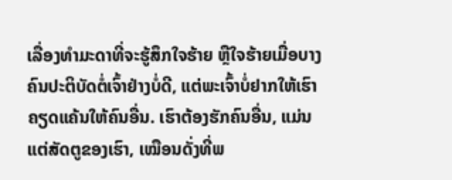ເລື່ອງທຳມະດາທີ່ຈະຮູ້ສຶກໃຈຮ້າຍ ຫຼືໃຈຮ້າຍເມື່ອບາງຄົນປະຕິບັດຕໍ່ເຈົ້າຢ່າງບໍ່ດີ, ແຕ່ພະເຈົ້າບໍ່ຢາກໃຫ້ເຮົາຄຽດແຄ້ນໃຫ້ຄົນອື່ນ. ເຮົາຕ້ອງຮັກຄົນອື່ນ, ແມ່ນແຕ່ສັດຕູຂອງເຮົາ, ເໝືອນດັ່ງທີ່ພ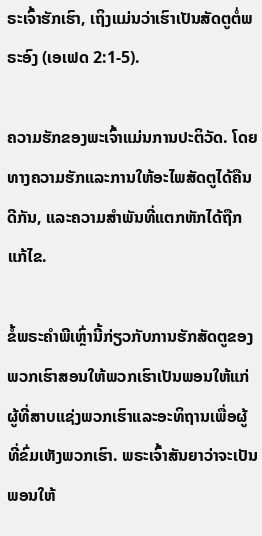ຣະເຈົ້າຮັກເຮົາ, ເຖິງແມ່ນວ່າເຮົາເປັນສັດຕູຕໍ່ພຣະອົງ (ເອເຟດ 2:1-5).

ຄວາມຮັກຂອງພະເຈົ້າແມ່ນການປະຕິວັດ. ໂດຍທາງຄວາມຮັກແລະການໃຫ້ອະໄພສັດຕູໄດ້ຄືນດີກັນ, ແລະຄວາມສໍາພັນທີ່ແຕກຫັກໄດ້ຖືກແກ້ໄຂ.

ຂໍ້ພຣະຄໍາພີເຫຼົ່ານີ້ກ່ຽວກັບການຮັກສັດຕູຂອງພວກເຮົາສອນໃຫ້ພວກເຮົາເປັນພອນໃຫ້ແກ່ຜູ້ທີ່ສາບແຊ່ງພວກເຮົາແລະອະທິຖານເພື່ອຜູ້ທີ່ຂົ່ມເຫັງພວກເຮົາ. ພຣະເຈົ້າສັນຍາວ່າຈະເປັນພອນໃຫ້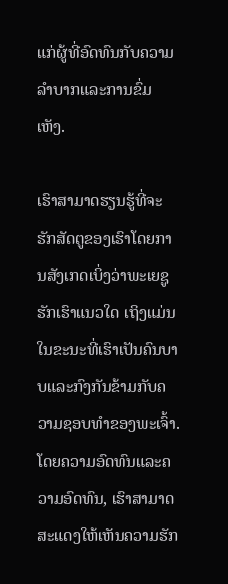ແກ່ຜູ້ທີ່ອົດທົນກັບຄວາມລໍາບາກແລະການຂົ່ມເຫັງ.

ເຮົາສາມາດຮຽນຮູ້ທີ່ຈະຮັກສັດຕູຂອງເຮົາໂດຍການສັງເກດເບິ່ງວ່າພະເຍຊູຮັກເຮົາແນວໃດ ເຖິງແມ່ນໃນຂະນະທີ່ເຮົາເປັນຄົນບາບແລະກົງກັນຂ້າມກັບຄວາມຊອບທຳຂອງພະເຈົ້າ. ໂດຍຄວາມອົດທົນແລະຄວາມອົດທົນ, ເຮົາສາມາດສະແດງໃຫ້ເຫັນຄວາມຮັກ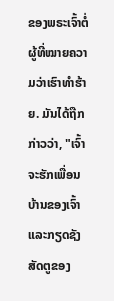ຂອງພຣະເຈົ້າຕໍ່ຜູ້ທີ່ໝາຍຄວາມວ່າເຮົາທຳຮ້າຍ. ມັນໄດ້ຖືກກ່າວວ່າ, "ເຈົ້າຈະຮັກເພື່ອນບ້ານຂອງເຈົ້າແລະກຽດຊັງສັດຕູຂອງ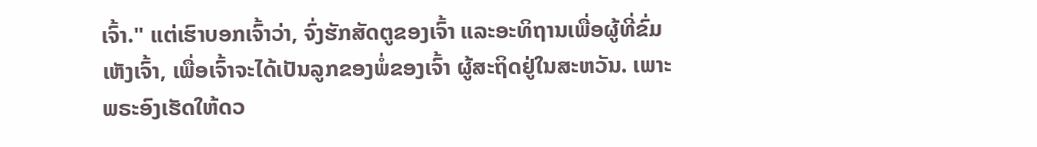ເຈົ້າ." ແຕ່ເຮົາບອກເຈົ້າວ່າ, ຈົ່ງຮັກສັດຕູຂອງເຈົ້າ ແລະອະທິຖານເພື່ອຜູ້ທີ່ຂົ່ມເຫັງເຈົ້າ, ເພື່ອເຈົ້າຈະໄດ້ເປັນລູກຂອງພໍ່ຂອງເຈົ້າ ຜູ້ສະຖິດຢູ່ໃນສະຫວັນ. ເພາະພຣະອົງເຮັດໃຫ້ດວ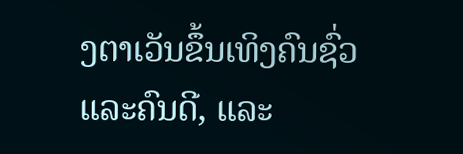ງຕາເວັນຂຶ້ນເທິງຄົນຊົ່ວ ແລະຄົນດີ, ແລະ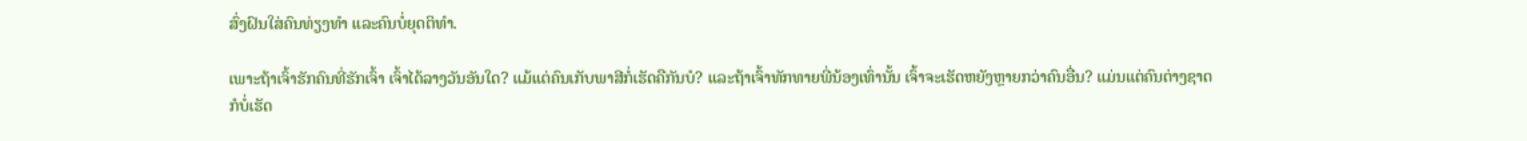ສົ່ງຝົນໃສ່ຄົນທ່ຽງທຳ ແລະຄົນບໍ່ຍຸດຕິທຳ.

ເພາະຖ້າເຈົ້າຮັກຄົນທີ່ຮັກເຈົ້າ ເຈົ້າໄດ້ລາງວັນອັນໃດ? ແມ້ແຕ່ຄົນເກັບພາສີກໍ່ເຮັດຄືກັນບໍ? ແລະຖ້າເຈົ້າທັກທາຍພີ່ນ້ອງເທົ່ານັ້ນ ເຈົ້າຈະເຮັດຫຍັງຫຼາຍກວ່າຄົນອື່ນ? ແມ່ນແຕ່ຄົນຕ່າງຊາດກໍບໍ່ເຮັດ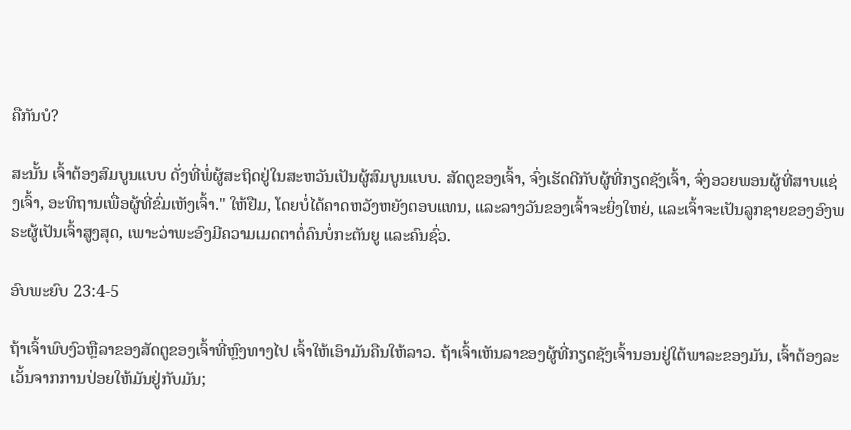ຄືກັນບໍ?

ສະນັ້ນ ເຈົ້າຕ້ອງສົມບູນແບບ ດັ່ງທີ່ພໍ່ຜູ້ສະຖິດຢູ່ໃນສະຫວັນເປັນຜູ້ສົມບູນແບບ. ສັດຕູຂອງເຈົ້າ, ຈົ່ງເຮັດດີກັບຜູ້ທີ່ກຽດຊັງເຈົ້າ, ຈົ່ງອວຍພອນຜູ້ທີ່ສາບແຊ່ງເຈົ້າ, ອະທິຖານເພື່ອຜູ້ທີ່ຂົ່ມເຫັງເຈົ້າ." ໃຫ້ຢືມ, ໂດຍບໍ່ໄດ້ຄາດຫວັງຫຍັງຕອບແທນ, ແລະລາງວັນຂອງເຈົ້າຈະຍິ່ງໃຫຍ່, ແລະເຈົ້າຈະເປັນລູກຊາຍຂອງອົງພຣະຜູ້ເປັນເຈົ້າສູງສຸດ, ເພາະວ່າພະອົງມີຄວາມເມດຕາຕໍ່ຄົນບໍ່ກະຕັນຍູ ແລະຄົນຊົ່ວ.

ອົບພະຍົບ 23:4-5

ຖ້າເຈົ້າພົບງົວຫຼືລາຂອງສັດຕູຂອງເຈົ້າທີ່ຫຼົງທາງໄປ ເຈົ້າໃຫ້ເອົາມັນຄືນໃຫ້ລາວ. ຖ້າເຈົ້າເຫັນລາຂອງຜູ້ທີ່ກຽດຊັງເຈົ້ານອນຢູ່ໃຕ້ພາລະຂອງມັນ, ເຈົ້າຕ້ອງລະເວັ້ນຈາກການປ່ອຍໃຫ້ມັນຢູ່ກັບມັນ;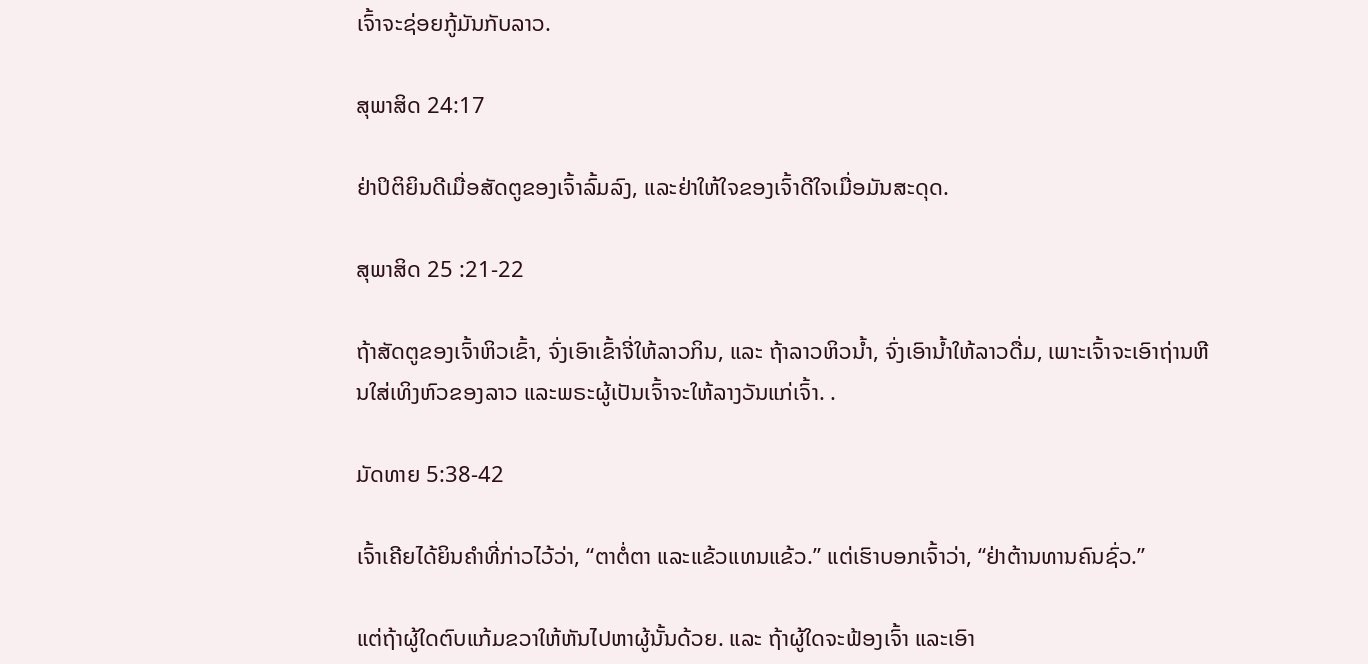ເຈົ້າຈະຊ່ອຍກູ້ມັນກັບລາວ.

ສຸພາສິດ 24:17

ຢ່າປິຕິຍິນດີເມື່ອສັດຕູຂອງເຈົ້າລົ້ມລົງ, ແລະຢ່າໃຫ້ໃຈຂອງເຈົ້າດີໃຈເມື່ອມັນສະດຸດ.

ສຸພາສິດ 25 :21-22

ຖ້າສັດຕູຂອງເຈົ້າຫິວເຂົ້າ, ຈົ່ງເອົາເຂົ້າຈີ່ໃຫ້ລາວກິນ, ແລະ ຖ້າລາວຫິວນ້ຳ, ຈົ່ງເອົານ້ຳໃຫ້ລາວດື່ມ, ເພາະເຈົ້າຈະເອົາຖ່ານຫີນໃສ່ເທິງຫົວຂອງລາວ ແລະພຣະຜູ້ເປັນເຈົ້າຈະໃຫ້ລາງວັນແກ່ເຈົ້າ. .

ມັດທາຍ 5:38-42

ເຈົ້າເຄີຍໄດ້ຍິນຄຳທີ່ກ່າວໄວ້ວ່າ, “ຕາຕໍ່ຕາ ແລະແຂ້ວແທນແຂ້ວ.” ແຕ່ເຮົາບອກເຈົ້າວ່າ, “ຢ່າຕ້ານທານຄົນຊົ່ວ.”

ແຕ່ຖ້າຜູ້ໃດຕົບແກ້ມຂວາໃຫ້ຫັນໄປຫາຜູ້ນັ້ນດ້ວຍ. ແລະ ຖ້າຜູ້ໃດຈະຟ້ອງເຈົ້າ ແລະເອົາ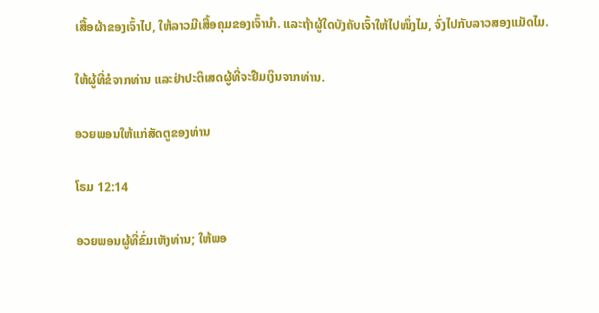ເສື້ອຜ້າຂອງເຈົ້າໄປ, ໃຫ້ລາວມີເສື້ອຄຸມຂອງເຈົ້ານຳ. ແລະຖ້າຜູ້ໃດບັງຄັບເຈົ້າໃຫ້ໄປໜຶ່ງໄມ, ຈົ່ງໄປກັບລາວສອງແມັດໄມ.

ໃຫ້ຜູ້ທີ່ຂໍຈາກທ່ານ ແລະຢ່າປະຕິເສດຜູ້ທີ່ຈະຢືມເງິນຈາກທ່ານ.

ອວຍພອນໃຫ້ແກ່ສັດຕູຂອງທ່ານ

ໂຣມ 12:14

ອວຍພອນຜູ້ທີ່ຂົ່ມເຫັງທ່ານ; ໃຫ້ພອ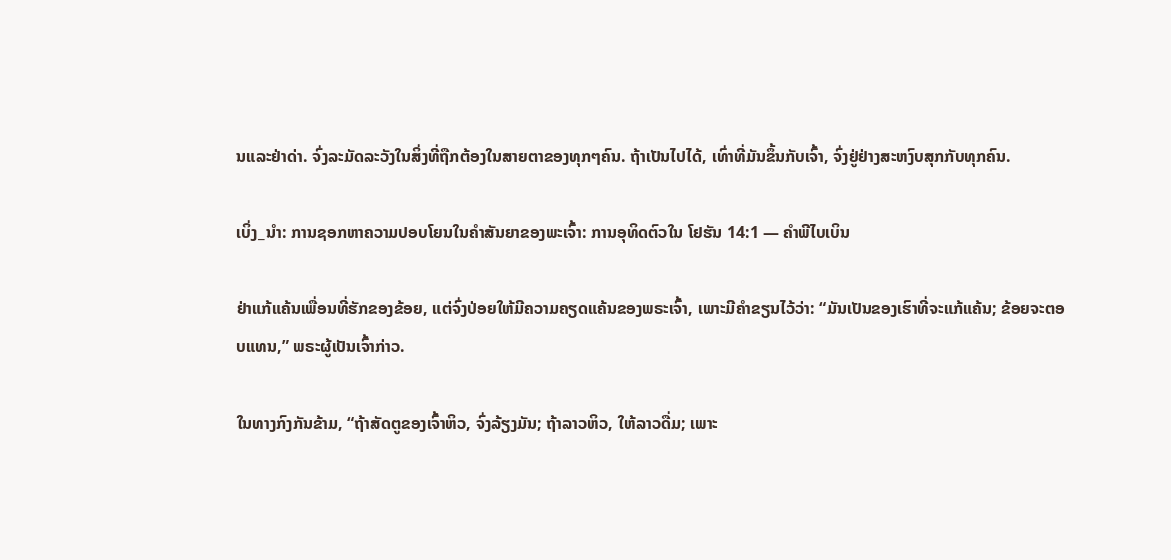ນແລະຢ່າດ່າ. ຈົ່ງລະມັດລະວັງໃນສິ່ງທີ່ຖືກຕ້ອງໃນສາຍຕາຂອງທຸກໆຄົນ. ຖ້າເປັນໄປໄດ້, ເທົ່າທີ່ມັນຂຶ້ນກັບເຈົ້າ, ຈົ່ງຢູ່ຢ່າງສະຫງົບສຸກກັບທຸກຄົນ.

ເບິ່ງ_ນຳ: ການຊອກຫາຄວາມປອບໂຍນໃນຄຳສັນຍາຂອງພະເຈົ້າ: ການອຸທິດຕົວໃນ ໂຢຮັນ 14:1 — ຄໍາພີໄບເບິນ

ຢ່າແກ້ແຄ້ນເພື່ອນທີ່ຮັກຂອງຂ້ອຍ, ແຕ່ຈົ່ງປ່ອຍໃຫ້ມີຄວາມຄຽດແຄ້ນຂອງພຣະເຈົ້າ, ເພາະມີຄຳຂຽນໄວ້ວ່າ: “ມັນເປັນຂອງເຮົາທີ່ຈະແກ້ແຄ້ນ; ຂ້ອຍຈະຕອບແທນ,” ພຣະຜູ້ເປັນເຈົ້າກ່າວ.

ໃນທາງກົງກັນຂ້າມ, “ຖ້າສັດຕູຂອງເຈົ້າຫິວ, ຈົ່ງລ້ຽງມັນ; ຖ້າລາວຫິວ, ໃຫ້ລາວດື່ມ; ເພາະ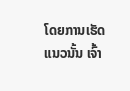ໂດຍການເຮັດແນວນັ້ນ ເຈົ້າ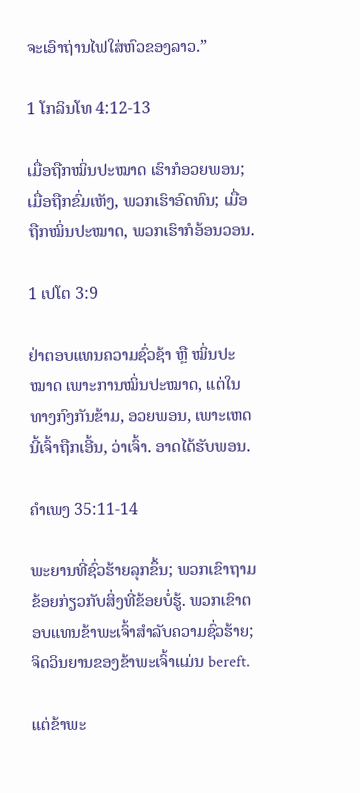ຈະເອົາຖ່ານໄຟໃສ່ຫົວຂອງລາວ.”

1 ໂກລິນໂທ 4:12-13

ເມື່ອຖືກໝິ່ນປະໝາດ ເຮົາກໍອວຍພອນ; ເມື່ອຖືກຂົ່ມເຫັງ, ພວກເຮົາອົດທົນ; ເມື່ອຖືກໝິ່ນປະໝາດ, ພວກເຮົາກໍອ້ອນວອນ.

1 ເປໂຕ 3:9

ຢ່າຕອບແທນຄວາມຊົ່ວຊ້າ ຫຼື ໝິ່ນປະໝາດ ເພາະການໝິ່ນປະໝາດ, ແຕ່ໃນທາງກົງກັນຂ້າມ, ອວຍພອນ, ເພາະເຫດນີ້ເຈົ້າຖືກເອີ້ນ, ວ່າເຈົ້າ. ອາດໄດ້ຮັບພອນ.

ຄຳເພງ 35:11-14

ພະຍານທີ່ຊົ່ວຮ້າຍລຸກຂຶ້ນ; ພວກເຂົາຖາມຂ້ອຍກ່ຽວກັບສິ່ງທີ່ຂ້ອຍບໍ່ຮູ້. ພວກເຂົາຕອບແທນຂ້າພະເຈົ້າສໍາລັບຄວາມຊົ່ວຮ້າຍ; ຈິດວິນຍານຂອງຂ້າພະເຈົ້າແມ່ນ bereft.

ແຕ່ຂ້າພະ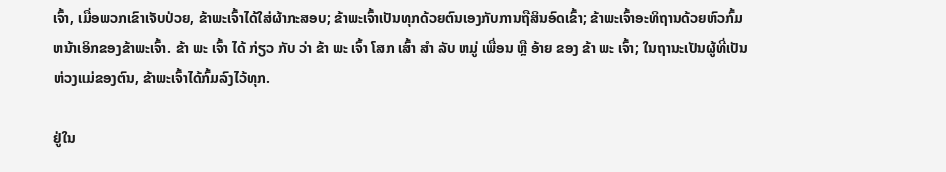ເຈົ້າ, ເມື່ອພວກເຂົາເຈັບປ່ວຍ, ຂ້າພະເຈົ້າໄດ້ໃສ່ຜ້າກະສອບ; ຂ້າພະເຈົ້າເປັນທຸກດ້ວຍຕົນເອງກັບການຖືສິນອົດເຂົ້າ; ຂ້າພະເຈົ້າອະທິຖານດ້ວຍຫົວກົ້ມຫນ້າເອິກຂອງຂ້າພະເຈົ້າ. ຂ້າ ພະ ເຈົ້າ ໄດ້ ກ່ຽວ ກັບ ວ່າ ຂ້າ ພະ ເຈົ້າ ໂສກ ເສົ້າ ສໍາ ລັບ ຫມູ່ ເພື່ອນ ຫຼື ອ້າຍ ຂອງ ຂ້າ ພະ ເຈົ້າ; ໃນຖານະເປັນຜູ້ທີ່ເປັນຫ່ວງແມ່ຂອງຕົນ, ຂ້າພະເຈົ້າໄດ້ກົ້ມລົງໄວ້ທຸກ.

ຢູ່ໃນ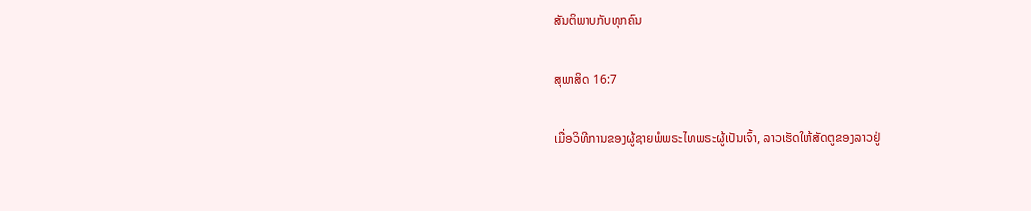ສັນຕິພາບກັບທຸກຄົນ

ສຸພາສິດ 16:7

ເມື່ອວິທີການຂອງຜູ້ຊາຍພໍພຣະໄທພຣະຜູ້ເປັນເຈົ້າ, ລາວເຮັດໃຫ້ສັດຕູຂອງລາວຢູ່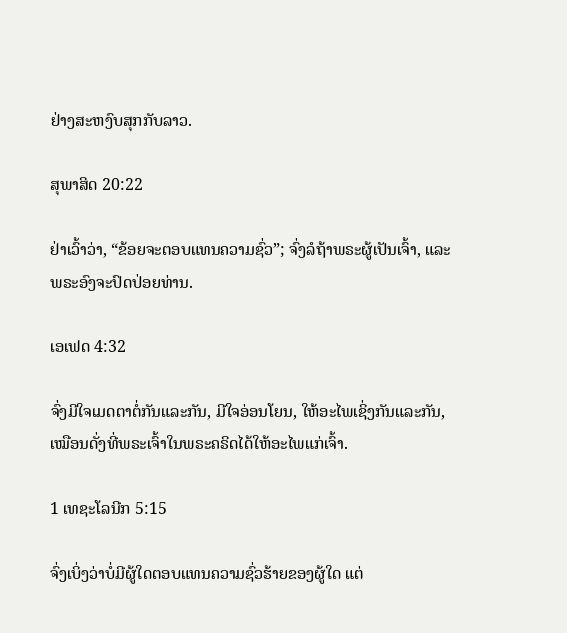ຢ່າງສະຫງົບສຸກກັບລາວ.

ສຸພາສິດ 20:22

ຢ່າເວົ້າວ່າ, “ຂ້ອຍຈະຕອບແທນຄວາມຊົ່ວ”; ຈົ່ງລໍຖ້າພຣະຜູ້ເປັນເຈົ້າ, ແລະພຣະອົງຈະປົດປ່ອຍທ່ານ.

ເອເຟດ 4:32

ຈົ່ງມີໃຈເມດຕາຕໍ່ກັນແລະກັນ, ມີໃຈອ່ອນໂຍນ, ໃຫ້ອະໄພເຊິ່ງກັນແລະກັນ, ເໝືອນດັ່ງທີ່ພຣະເຈົ້າໃນພຣະຄຣິດໄດ້ໃຫ້ອະໄພແກ່ເຈົ້າ.

1 ເທຊະໂລນີກ 5:15

ຈົ່ງເບິ່ງວ່າບໍ່ມີຜູ້ໃດຕອບແທນຄວາມຊົ່ວຮ້າຍຂອງຜູ້ໃດ ແຕ່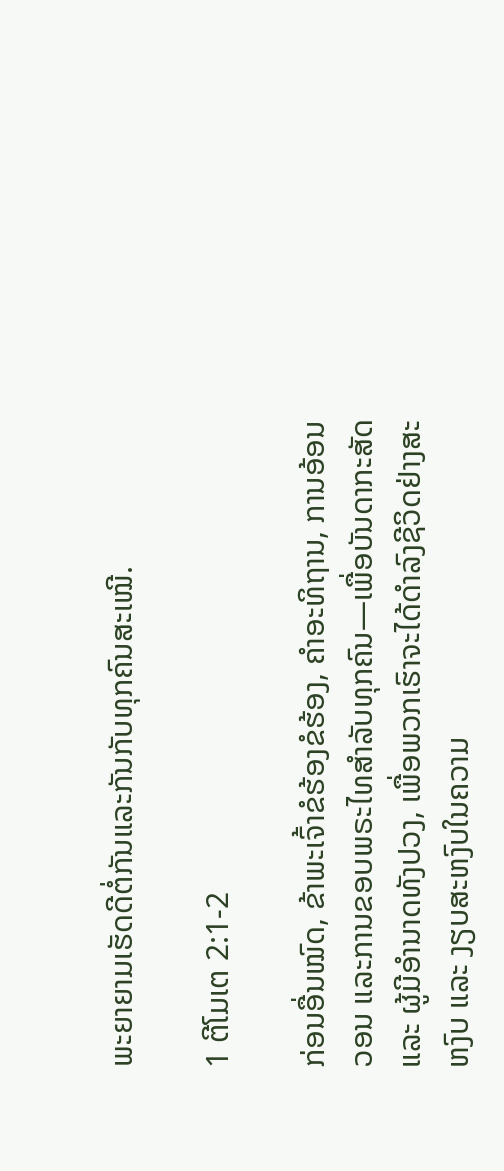ພະຍາຍາມເຮັດດີຕໍ່ກັນແລະກັນກັບທຸກຄົນສະເໝີ.

1 ຕີໂມເຕ 2:1-2

ກ່ອນອື່ນໝົດ, ຂ້າພະເຈົ້າຂໍຮ້ອງຂໍຮ້ອງ, ຄຳອະທິຖານ, ການອ້ອນວອນ ແລະການຂອບພຣະໄທສຳລັບທຸກຄົນ—ເພື່ອບັນດາກະສັດ ແລະ ຜູ້ມີອຳນາດທັງປວງ, ເພື່ອພວກເຮົາຈະໄດ້ດຳລົງຊີວິດຢ່າງສະຫງົບ ແລະ ງຽບສະຫງົບໃນຄວາມ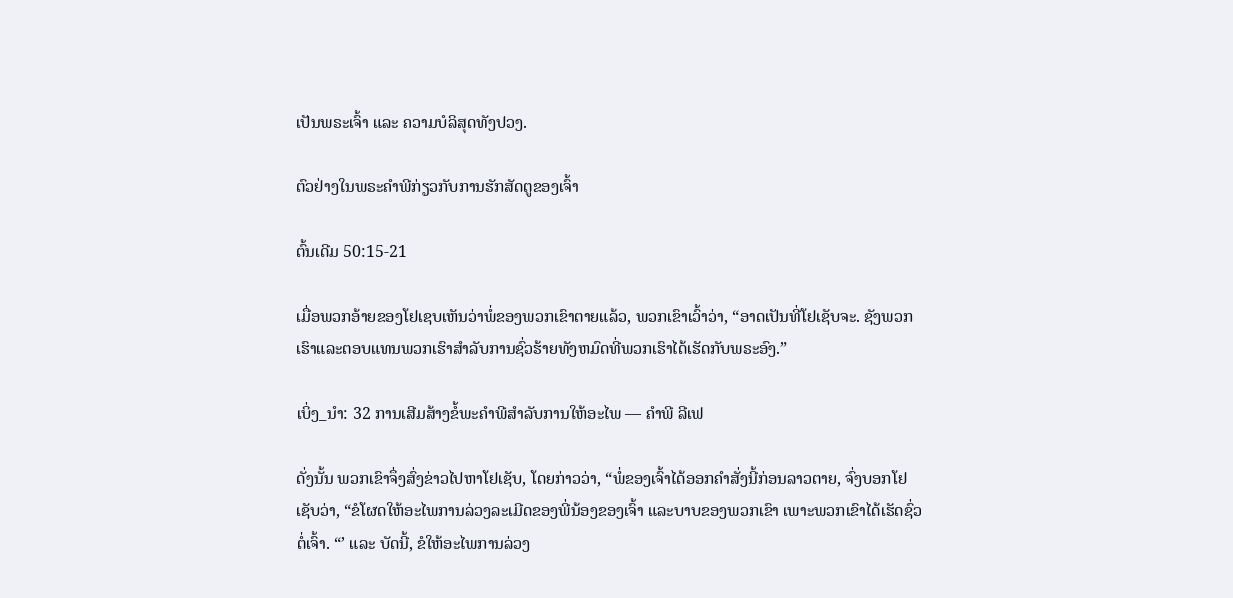ເປັນພຣະເຈົ້າ ແລະ ຄວາມບໍລິສຸດທັງປວງ.

ຕົວຢ່າງໃນພຣະຄໍາພີກ່ຽວກັບການຮັກສັດຕູຂອງເຈົ້າ

ຕົ້ນເດີມ 50:15-21

ເມື່ອພວກອ້າຍຂອງໂຢເຊບເຫັນວ່າພໍ່ຂອງພວກເຂົາຕາຍແລ້ວ, ພວກເຂົາເວົ້າວ່າ, “ອາດເປັນທີ່ໂຢເຊັບຈະ. ຊັງພວກເຮົາແລະຕອບແທນພວກເຮົາສໍາລັບການຊົ່ວຮ້າຍທັງຫມົດທີ່ພວກເຮົາໄດ້ເຮັດກັບພຣະອົງ.”

ເບິ່ງ_ນຳ: 32 ການເສີມສ້າງຂໍ້ພະຄໍາພີສໍາລັບການໃຫ້ອະໄພ — ຄໍາພີ ລີເຟ

ດັ່ງນັ້ນ ພວກເຂົາຈຶ່ງສົ່ງຂ່າວໄປຫາໂຢເຊັບ, ໂດຍກ່າວວ່າ, “ພໍ່ຂອງເຈົ້າໄດ້ອອກຄຳສັ່ງນີ້ກ່ອນລາວຕາຍ, ຈົ່ງບອກໂຢເຊັບວ່າ, “ຂໍໂຜດໃຫ້ອະໄພການລ່ວງລະເມີດຂອງພີ່ນ້ອງຂອງເຈົ້າ ແລະບາບຂອງພວກເຂົາ ເພາະພວກເຂົາໄດ້ເຮັດຊົ່ວຕໍ່ເຈົ້າ. “’ ແລະ ບັດນີ້, ຂໍໃຫ້ອະໄພການລ່ວງ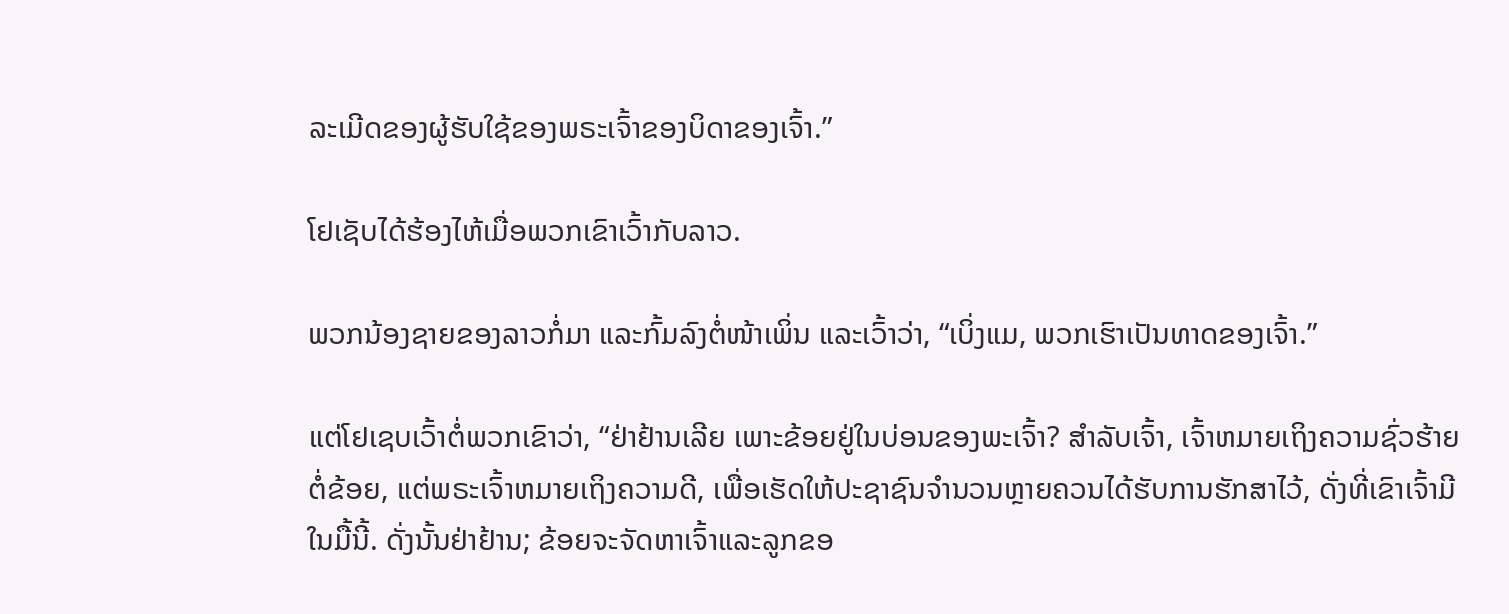ລະເມີດຂອງຜູ້ຮັບໃຊ້ຂອງພຣະເຈົ້າຂອງບິດາຂອງເຈົ້າ.”

ໂຢເຊັບໄດ້ຮ້ອງໄຫ້ເມື່ອພວກເຂົາເວົ້າກັບລາວ.

ພວກນ້ອງຊາຍຂອງລາວກໍ່ມາ ແລະກົ້ມລົງຕໍ່ໜ້າເພິ່ນ ແລະເວົ້າວ່າ, “ເບິ່ງແມ, ພວກເຮົາເປັນທາດຂອງເຈົ້າ.”

ແຕ່ໂຢເຊບເວົ້າຕໍ່ພວກເຂົາວ່າ, “ຢ່າຢ້ານເລີຍ ເພາະຂ້ອຍຢູ່ໃນບ່ອນຂອງພະເຈົ້າ? ສໍາລັບເຈົ້າ, ເຈົ້າຫມາຍເຖິງຄວາມຊົ່ວຮ້າຍຕໍ່ຂ້ອຍ, ແຕ່ພຣະເຈົ້າຫມາຍເຖິງຄວາມດີ, ເພື່ອເຮັດໃຫ້ປະຊາຊົນຈໍານວນຫຼາຍຄວນໄດ້ຮັບການຮັກສາໄວ້, ດັ່ງທີ່ເຂົາເຈົ້າມີໃນມື້ນີ້. ດັ່ງນັ້ນຢ່າຢ້ານ; ຂ້ອຍຈະຈັດຫາເຈົ້າແລະລູກຂອ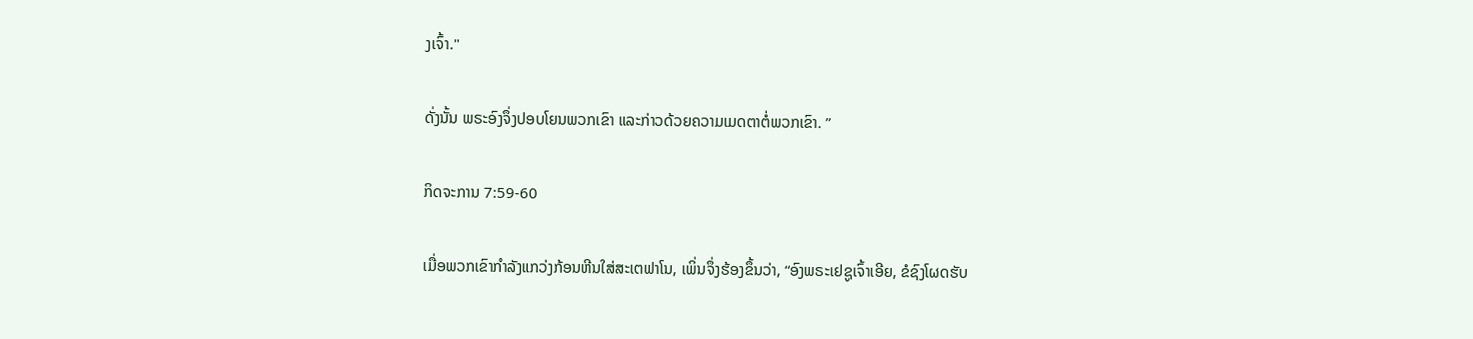ງເຈົ້າ."

ດັ່ງນັ້ນ ພຣະອົງຈຶ່ງປອບໂຍນພວກເຂົາ ແລະກ່າວດ້ວຍຄວາມເມດຕາຕໍ່ພວກເຂົາ. ”

ກິດຈະການ 7:59-60

ເມື່ອພວກເຂົາກຳລັງແກວ່ງກ້ອນຫີນໃສ່ສະເຕຟາໂນ, ເພິ່ນຈຶ່ງຮ້ອງຂຶ້ນວ່າ, “ອົງພຣະເຢຊູເຈົ້າເອີຍ, ຂໍຊົງໂຜດຮັບ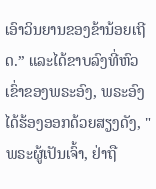ເອົາວິນຍານຂອງຂ້ານ້ອຍເຖີດ.” ແລະໄດ້ຂາບລົງທີ່ຫົວເຂົ່າຂອງພຣະອົງ, ພຣະອົງໄດ້ຮ້ອງອອກດ້ວຍສຽງດັງ, "ພຣະຜູ້ເປັນເຈົ້າ, ຢ່າຖື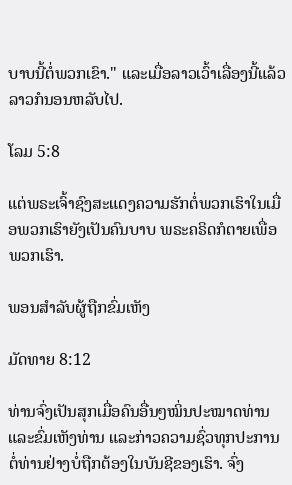ບາບນີ້ຕໍ່ພວກເຂົາ." ແລະເມື່ອລາວເວົ້າເລື່ອງນີ້ແລ້ວ ລາວກໍນອນຫລັບໄປ.

ໂລມ 5:8

ແຕ່ພຣະເຈົ້າຊົງສະແດງຄວາມຮັກຕໍ່ພວກເຮົາໃນເມື່ອພວກເຮົາຍັງເປັນຄົນບາບ ພຣະຄຣິດກໍຕາຍເພື່ອພວກເຮົາ.

ພອນສຳລັບຜູ້ຖືກຂົ່ມເຫັງ

ມັດທາຍ 8:12

ທ່ານຈົ່ງເປັນສຸກເມື່ອຄົນອື່ນໆໝິ່ນປະໝາດທ່ານ ແລະຂົ່ມເຫັງທ່ານ ແລະກ່າວຄວາມຊົ່ວທຸກປະການຕໍ່ທ່ານຢ່າງບໍ່ຖືກຕ້ອງໃນບັນຊີຂອງເຮົາ. ຈົ່ງ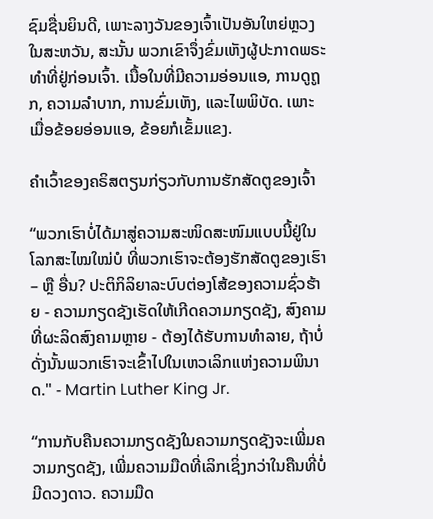ຊົມຊື່ນຍິນດີ, ເພາະລາງວັນຂອງເຈົ້າເປັນອັນໃຫຍ່ຫຼວງໃນສະຫວັນ, ສະນັ້ນ ພວກເຂົາຈຶ່ງຂົ່ມເຫັງຜູ້ປະກາດພຣະທຳທີ່ຢູ່ກ່ອນເຈົ້າ. ເນື້ອໃນທີ່ມີຄວາມອ່ອນແອ, ການດູຖູກ, ຄວາມລໍາບາກ, ການຂົ່ມເຫັງ, ແລະໄພພິບັດ. ເພາະເມື່ອຂ້ອຍອ່ອນແອ, ຂ້ອຍກໍເຂັ້ມແຂງ.

ຄຳເວົ້າຂອງຄຣິສຕຽນກ່ຽວກັບການຮັກສັດຕູຂອງເຈົ້າ

“ພວກເຮົາບໍ່ໄດ້ມາສູ່ຄວາມສະໜິດສະໜົມແບບນີ້ຢູ່ໃນໂລກສະໄໝໃໝ່ບໍ ທີ່ພວກເຮົາຈະຕ້ອງຮັກສັດຕູຂອງເຮົາ – ຫຼື ອື່ນ? ປະຕິກິລິຍາລະບົບຕ່ອງໂສ້ຂອງຄວາມຊົ່ວຮ້າຍ - ຄວາມກຽດຊັງເຮັດໃຫ້ເກີດຄວາມກຽດຊັງ, ສົງຄາມທີ່ຜະລິດສົງຄາມຫຼາຍ - ຕ້ອງໄດ້ຮັບການທໍາລາຍ, ຖ້າບໍ່ດັ່ງນັ້ນພວກເຮົາຈະເຂົ້າໄປໃນເຫວເລິກແຫ່ງຄວາມພິນາດ." - Martin Luther King Jr.

“ການກັບຄືນຄວາມກຽດຊັງໃນຄວາມກຽດຊັງຈະເພີ່ມຄວາມກຽດຊັງ, ເພີ່ມຄວາມມືດທີ່ເລິກເຊິ່ງກວ່າໃນຄືນທີ່ບໍ່ມີດວງດາວ. ຄວາມມືດ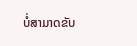ບໍ່ສາມາດຂັບ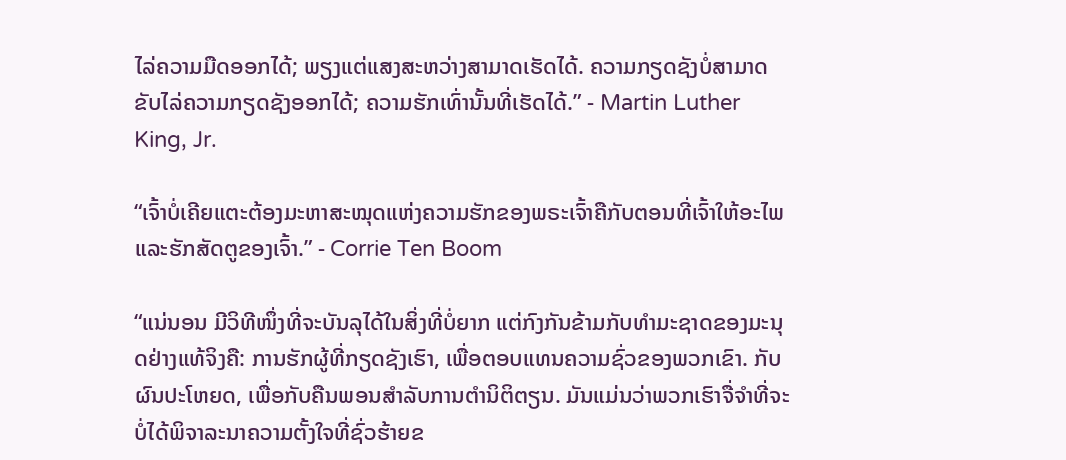ໄລ່ຄວາມມືດອອກໄດ້; ພຽງແຕ່ແສງສະຫວ່າງສາມາດເຮັດໄດ້. ຄວາມກຽດຊັງບໍ່ສາມາດຂັບໄລ່ຄວາມກຽດຊັງອອກໄດ້; ຄວາມຮັກເທົ່ານັ້ນທີ່ເຮັດໄດ້.” - Martin Luther King, Jr.

“ເຈົ້າບໍ່ເຄີຍແຕະຕ້ອງມະຫາສະໝຸດແຫ່ງຄວາມຮັກຂອງພຣະເຈົ້າຄືກັບຕອນທີ່ເຈົ້າໃຫ້ອະໄພ ແລະຮັກສັດຕູຂອງເຈົ້າ.” - Corrie Ten Boom

“ແນ່ນອນ ມີວິທີໜຶ່ງທີ່ຈະບັນລຸໄດ້ໃນສິ່ງທີ່ບໍ່ຍາກ ແຕ່ກົງກັນຂ້າມກັບທຳມະຊາດຂອງມະນຸດຢ່າງແທ້ຈິງຄື: ການຮັກຜູ້ທີ່ກຽດຊັງເຮົາ, ເພື່ອຕອບແທນຄວາມຊົ່ວຂອງພວກເຂົາ. ກັບຜົນປະໂຫຍດ, ເພື່ອກັບຄືນພອນສໍາລັບການຕໍານິຕິຕຽນ. ມັນແມ່ນວ່າພວກເຮົາຈື່ຈໍາທີ່ຈະບໍ່ໄດ້ພິຈາລະນາຄວາມຕັ້ງໃຈທີ່ຊົ່ວຮ້າຍຂ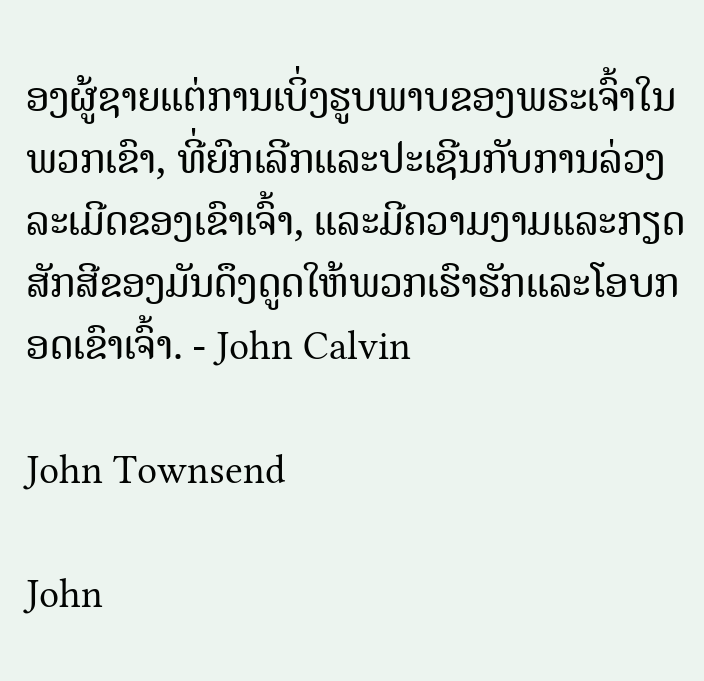ອງຜູ້ຊາຍແຕ່ການເບິ່ງຮູບພາບຂອງພຣະເຈົ້າໃນພວກເຂົາ, ທີ່ຍົກເລີກແລະປະເຊີນກັບການລ່ວງລະເມີດຂອງເຂົາເຈົ້າ, ແລະມີຄວາມງາມແລະກຽດສັກສີຂອງມັນດຶງດູດໃຫ້ພວກເຮົາຮັກແລະໂອບກອດເຂົາເຈົ້າ. - John Calvin

John Townsend

John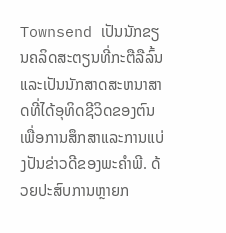Townsend ເປັນນັກຂຽນຄລິດສະຕຽນທີ່ກະຕືລືລົ້ນແລະເປັນນັກສາດສະຫນາສາດທີ່ໄດ້ອຸທິດຊີວິດຂອງຕົນເພື່ອການສຶກສາແລະການແບ່ງປັນຂ່າວດີຂອງພະຄໍາພີ. ດ້ວຍປະສົບການຫຼາຍກ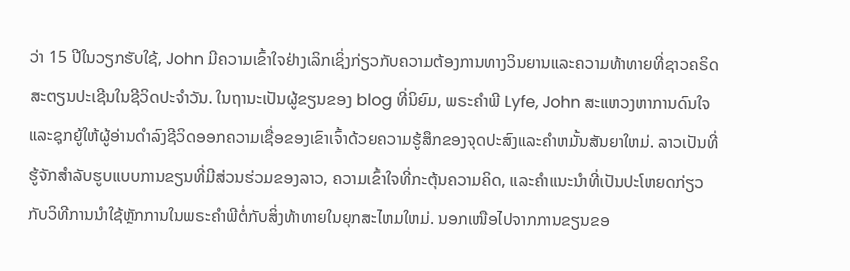ວ່າ 15 ປີໃນວຽກຮັບໃຊ້, John ມີຄວາມເຂົ້າໃຈຢ່າງເລິກເຊິ່ງກ່ຽວກັບຄວາມຕ້ອງການທາງວິນຍານແລະຄວາມທ້າທາຍທີ່ຊາວຄຣິດສະຕຽນປະເຊີນໃນຊີວິດປະຈໍາວັນ. ໃນຖານະເປັນຜູ້ຂຽນຂອງ blog ທີ່ນິຍົມ, ພຣະຄໍາພີ Lyfe, John ສະແຫວງຫາການດົນໃຈແລະຊຸກຍູ້ໃຫ້ຜູ້ອ່ານດໍາລົງຊີວິດອອກຄວາມເຊື່ອຂອງເຂົາເຈົ້າດ້ວຍຄວາມຮູ້ສຶກຂອງຈຸດປະສົງແລະຄໍາຫມັ້ນສັນຍາໃຫມ່. ລາວເປັນທີ່ຮູ້ຈັກສໍາລັບຮູບແບບການຂຽນທີ່ມີສ່ວນຮ່ວມຂອງລາວ, ຄວາມເຂົ້າໃຈທີ່ກະຕຸ້ນຄວາມຄິດ, ແລະຄໍາແນະນໍາທີ່ເປັນປະໂຫຍດກ່ຽວກັບວິທີການນໍາໃຊ້ຫຼັກການໃນພຣະຄໍາພີຕໍ່ກັບສິ່ງທ້າທາຍໃນຍຸກສະໄຫມໃຫມ່. ນອກເໜືອໄປຈາກການຂຽນຂອ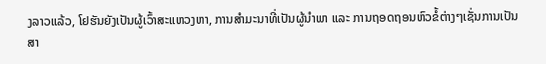ງລາວແລ້ວ, ໂຢຮັນຍັງເປັນຜູ້ເວົ້າສະແຫວງຫາ, ການສຳມະນາທີ່ເປັນຜູ້ນຳພາ ແລະ ການຖອດຖອນຫົວຂໍ້ຕ່າງໆເຊັ່ນການເປັນສາ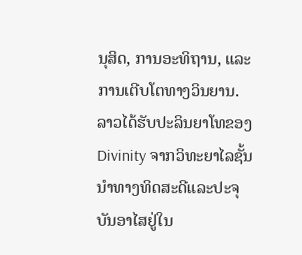ນຸສິດ, ການອະທິຖານ, ແລະ ການເຕີບໂຕທາງວິນຍານ. ລາວໄດ້ຮັບປະລິນຍາໂທຂອງ Divinity ຈາກວິທະຍາໄລຊັ້ນນໍາທາງທິດສະດີແລະປະຈຸບັນອາໄສຢູ່ໃນ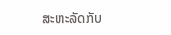ສະຫະລັດກັບ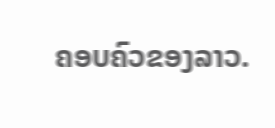ຄອບຄົວຂອງລາວ.